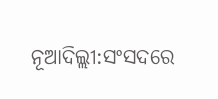ନୂଆଦିଲ୍ଲୀ:ସଂସଦରେ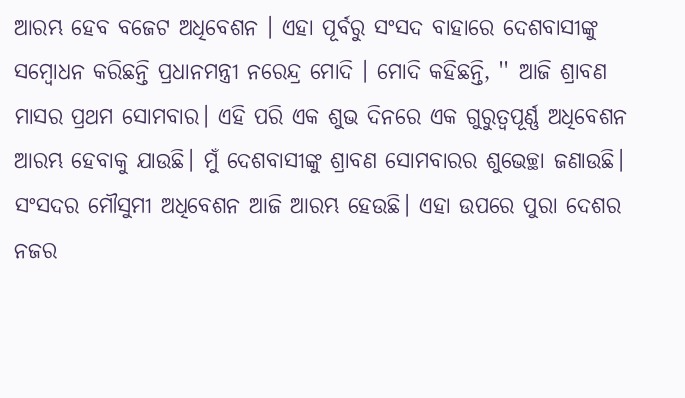ଆରମ୍ଭ ହେବ ବଜେଟ ଅଧିବେଶନ । ଏହା ପୂର୍ବରୁ ସଂସଦ ବାହାରେ ଦେଶବାସୀଙ୍କୁ ସମ୍ବୋଧନ କରିଛନ୍ତି ପ୍ରଧାନମନ୍ତ୍ରୀ ନରେନ୍ଦ୍ର ମୋଦି । ମୋଦି କହିଛନ୍ତି, '' ଆଜି ଶ୍ରାବଣ ମାସର ପ୍ରଥମ ସୋମବାର। ଏହି ପରି ଏକ ଶୁଭ ଦିନରେ ଏକ ଗୁରୁତ୍ୱପୂର୍ଣ୍ଣ ଅଧିବେଶନ ଆରମ୍ଭ ହେବାକୁ ଯାଉଛି। ମୁଁ ଦେଶବାସୀଙ୍କୁ ଶ୍ରାବଣ ସୋମବାରର ଶୁଭେଚ୍ଛା ଜଣାଉଛି। ସଂସଦର ମୌସୁମୀ ଅଧିବେଶନ ଆଜି ଆରମ୍ଭ ହେଉଛି। ଏହା ଉପରେ ପୁରା ଦେଶର ନଜର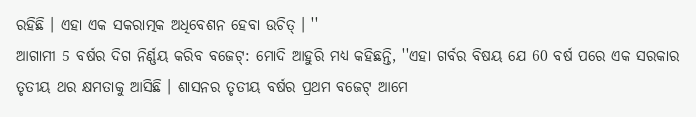ରହିଛି । ଏହା ଏକ ସକରାତ୍ମକ ଅଧିବେଶନ ହେବା ଉଚିତ୍ । ''
ଆଗାମୀ 5 ବର୍ଷର ଦିଗ ନିର୍ଣ୍ଣୟ କରିବ ବଜେଟ୍: ମୋଦି ଆହୁରି ମଧ୍ୟ କହିଛନ୍ତି, ''ଏହା ଗର୍ବର ବିଷୟ ଯେ 60 ବର୍ଷ ପରେ ଏକ ସରକାର ତୃତୀୟ ଥର କ୍ଷମତାକୁ ଆସିଛି । ଶାସନର ତୃତୀୟ ବର୍ଷର ପ୍ରଥମ ବଜେଟ୍ ଆମେ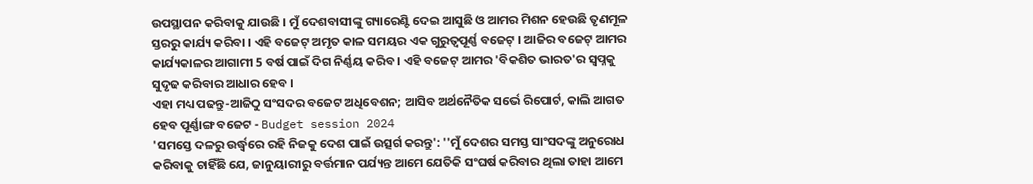ଉପସ୍ଥାପନ କରିବାକୁ ଯାଉଛି । ମୁଁ ଦେଶବାସୀଙ୍କୁ ଗ୍ୟାରେଣ୍ଟି ଦେଇ ଆସୁଛି ଓ ଆମର ମିଶନ ହେଉଛି ତୃଣମୂଳ ସ୍ତରରୁ କାର୍ଯ୍ୟ କରିବା । ଏହି ବଜେଟ୍ ଅମୃତ କାଳ ସମୟର ଏକ ଗୁରୁତ୍ୱପୂର୍ଣ୍ଣ ବଜେଟ୍ । ଆଜିର ବଜେଟ୍ ଆମର କାର୍ଯ୍ୟକାଳର ଆଗାମୀ 5 ବର୍ଷ ପାଇଁ ଦିଗ ନିର୍ଣ୍ଣୟ କରିବ । ଏହି ବଜେଟ୍ ଆମର 'ବିକଶିତ ଭାରତ'ର ସ୍ୱପ୍ନକୁ ସୁଦୃଢ କରିବାର ଆଧାର ହେବ ।
ଏହା ମଧ୍ୟ ପଢନ୍ତୁ-ଆଜିଠୁ ସଂସଦର ବଜେଟ ଅଧିବେଶନ; ଆସିବ ଅର୍ଥନୈତିକ ସର୍ଭେ ରିପୋର୍ଟ, କାଲି ଆଗତ ହେବ ପୂର୍ଣ୍ଣାଙ୍ଗ ବଜେଟ - Budget session 2024
'ସମସ୍ତେ ଦଳରୁ ଉର୍ଦ୍ଧ୍ବରେ ରହି ନିଜକୁ ଦେଶ ପାଇଁ ଉତ୍ସର୍ଗ କରନ୍ତୁ': ''ମୁଁ ଦେଶର ସମସ୍ତ ସାଂସଦଙ୍କୁ ଅନୁରୋଧ କରିବାକୁ ଚାହିଁଛି ଯେ, ଜାନୁୟାରୀରୁ ବର୍ତ୍ତମାନ ପର୍ଯ୍ୟନ୍ତ ଆମେ ଯେତିକି ସଂଘର୍ଷ କରିବାର ଥିଲା ତାହା ଆମେ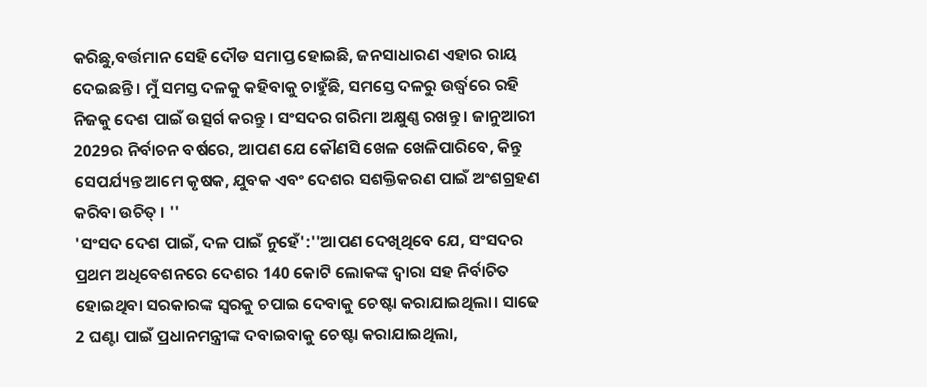କରିଛୁ,ବର୍ତ୍ତମାନ ସେହି ଦୌଡ ସମାପ୍ତ ହୋଇଛି, ଜନସାଧାରଣ ଏହାର ରାୟ ଦେଇଛନ୍ତି। ମୁଁ ସମସ୍ତ ଦଳକୁ କହିବାକୁ ଚାହୁଁଛି, ସମସ୍ତେ ଦଳରୁ ଉର୍ଦ୍ଧ୍ବରେ ରହି ନିଜକୁ ଦେଶ ପାଇଁ ଉତ୍ସର୍ଗ କରନ୍ତୁ । ସଂସଦର ଗରିମା ଅକ୍ଷୁଣ୍ଣ ରଖନ୍ତୁ । ଜାନୁଆରୀ 2029ର ନିର୍ବାଚନ ବର୍ଷରେ, ଆପଣ ଯେ କୌଣସି ଖେଳ ଖେଳିପାରିବେ, କିନ୍ତୁ ସେପର୍ଯ୍ୟନ୍ତ ଆମେ କୃଷକ, ଯୁବକ ଏବଂ ଦେଶର ସଶକ୍ତିକରଣ ପାଇଁ ଅଂଶଗ୍ରହଣ କରିବା ଉଚିତ୍ । ''
'ସଂସଦ ଦେଶ ପାଇଁ, ଦଳ ପାଇଁ ନୁହେଁ':''ଆପଣ ଦେଖିଥିବେ ଯେ, ସଂସଦର ପ୍ରଥମ ଅଧିବେଶନରେ ଦେଶର 140 କୋଟି ଲୋକଙ୍କ ଦ୍ବାରା ସହ ନିର୍ବାଚିତ ହୋଇଥିବା ସରକାରଙ୍କ ସ୍ୱରକୁ ଚପାଇ ଦେବାକୁ ଚେଷ୍ଟା କରାଯାଇଥିଲା। ସାଢେ 2 ଘଣ୍ଟା ପାଇଁ ପ୍ରଧାନମନ୍ତ୍ରୀଙ୍କ ଦବାଇବାକୁ ଚେଷ୍ଟା କରାଯାଇଥିଲା,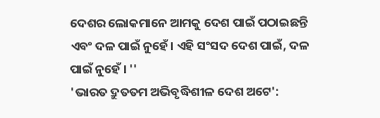ଦେଶର ଲୋକମାନେ ଆମକୁ ଦେଶ ପାଇଁ ପଠାଇଛନ୍ତି ଏବଂ ଦଳ ପାଇଁ ନୁହେଁ। ଏହି ସଂସଦ ଦେଶ ପାଇଁ, ଦଳ ପାଇଁ ନୁହେଁ । ''
'ଭାରତ ଦ୍ରୁତତମ ଅଭିବୃଦ୍ଧିଶୀଳ ଦେଶ ଅଟେ':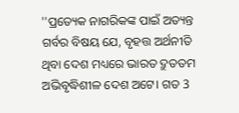''ପ୍ରତ୍ୟେକ ନାଗରିକଙ୍କ ପାଇଁ ଅତ୍ୟନ୍ତ ଗର୍ବର ବିଷୟ ଯେ, ବୃହତ୍ତ ଅର୍ଥନୀତି ଥିବା ଦେଶ ମଧ୍ୟରେ ଭାରତ ଦ୍ରୁତତମ ଅଭିବୃଦ୍ଧିଶୀଳ ଦେଶ ଅଟେ। ଗତ 3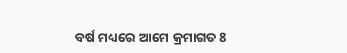ବର୍ଷ ମଧ୍ୟରେ ଆମେ କ୍ରମାଗତ 8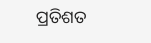ପ୍ରତିଶତ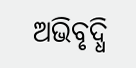ଅଭିବୃଦ୍ଧି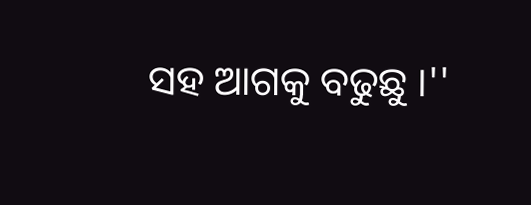ସହ ଆଗକୁ ବଢୁଛୁ ।''